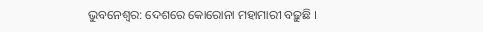ଭୁବନେଶ୍ବର: ଦେଶରେ କୋରୋନା ମହାମାରୀ ବଢ଼ୁଛି ।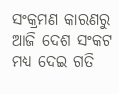ସଂକ୍ରମଣ କାରଣରୁ ଆଜି ଦେଶ ସଂକଟ ମଧ୍ୟ ଦେଇ ଗତି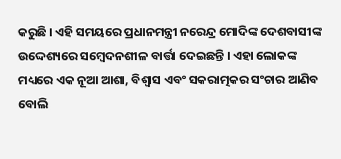କରୁଛି । ଏହି ସମୟରେ ପ୍ରଧାନମନ୍ତ୍ରୀ ନରେନ୍ଦ୍ର ମୋଦିଙ୍କ ଦେଶବାସୀଙ୍କ ଉଦ୍ଦେଶ୍ୟରେ ସମ୍ବେଦନଶୀଳ ବାର୍ତ୍ତା ଦେଇଛନ୍ତି । ଏହା ଲୋକଙ୍କ ମଧ୍ୟରେ ଏକ ନୂଆ ଆଶା, ବିଶ୍ବାସ ଏବଂ ସକରାତ୍ମକର ସଂଚାର ଆଣିବ ବୋଲି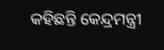କହିଛନ୍ତି କେନ୍ଦ୍ରମନ୍ତ୍ରୀ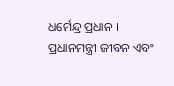ଧର୍ମେନ୍ଦ୍ର ପ୍ରଧାନ ।
ପ୍ରଧାନମନ୍ତ୍ରୀ ଜୀବନ ଏବଂ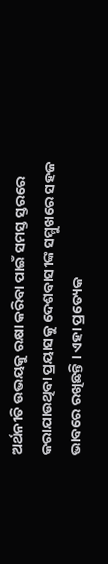ଅର୍ଥନୀତି ଉଭୟକୁ ରକ୍ଷା କରିବା ପାଇଁ ସମସ୍ତ ସ୍ତରରେ କରାଯାଉଥିବା ପ୍ରୟାସକୁ ଦେଶବାସୀଙ୍କ ସମ୍ମୁଖରେ ସହଜ ଭାବରେ ରଖିଛନ୍ତି । ଏହା ପ୍ରତ୍ୟେକ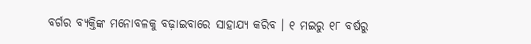ବର୍ଗର ବ୍ୟକ୍ତିଙ୍କ ମନୋବଳକୁ ବଢ଼ାଇବାରେ ସାହାଯ୍ୟ କରିବ । ୧ ମଇରୁ ୧୮ ବର୍ଷରୁ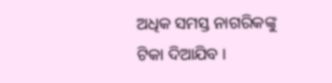ଅଧିକ ସମସ୍ତ ନାଗରିକଙ୍କୁ ଟିକା ଦିଆଯିବ ।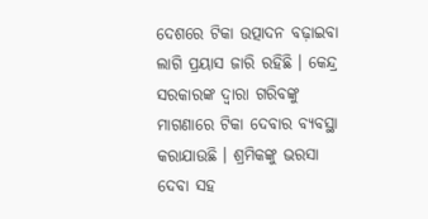ଦେଶରେ ଟିକା ଉତ୍ପାଦନ ବଢ଼ାଇବା ଲାଗି ପ୍ରୟାସ ଜାରି ରହିଛି । କେନ୍ଦ୍ର ସରକାରଙ୍କ ଦ୍ବାରା ଗରିବଙ୍କୁ ମାଗଣାରେ ଟିକା ଦେବାର ବ୍ୟବସ୍ଥା କରାଯାଉଛି । ଶ୍ରମିକଙ୍କୁ ଭରସା ଦେବା ସହ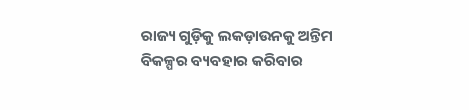ରାଜ୍ୟ ଗୁଡ଼ିକୁ ଲକଡ଼ାଉନକୁ ଅନ୍ତିମ ବିକଳ୍ପର ବ୍ୟବହାର କରିବାର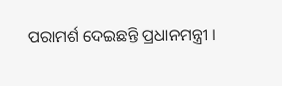ପରାମର୍ଶ ଦେଇଛନ୍ତି ପ୍ରଧାନମନ୍ତ୍ରୀ ।